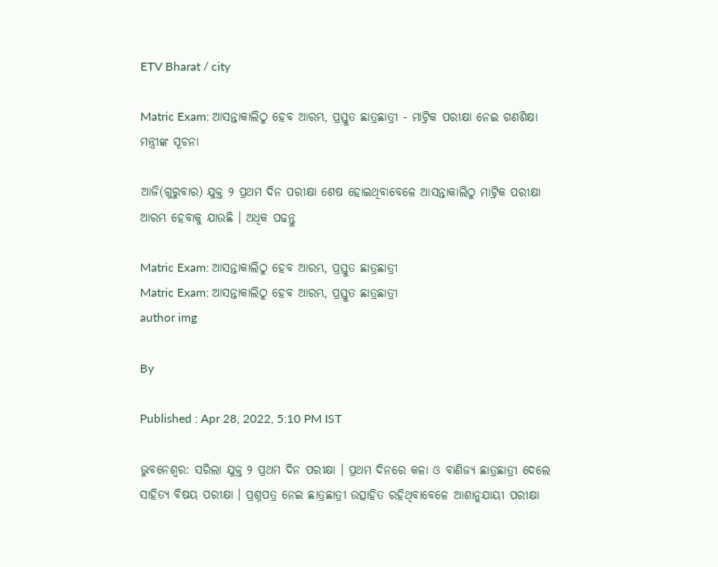ETV Bharat / city

Matric Exam: ଆସନ୍ତାକାଲିଠୁ ହେବ ଆରମ୍ଭ, ପ୍ରସ୍ତୁତ ଛାତ୍ରଛାତ୍ରୀ - ମାଟ୍ରିକ ପରୀକ୍ଷା ନେଇ ଗଣଶିକ୍ଷା ମନ୍ତ୍ରୀଙ୍କ ସୂଚନା

ଆଜି(ଗୁରୁବାର) ଯୁକ୍ତ ୨ ପ୍ରଥମ ଦିନ ପରୀକ୍ଷା ଶେଷ ହୋଇଥିବାବେଳେ ଆସନ୍ତାକାଲିଠୁ ମାଟ୍ରିକ ପରୀକ୍ଷା ଆରମ୍ଭ ହେବାକୁ ଯାଉଛି । ଅଧିକ ପଢନ୍ତୁ

Matric Exam: ଆସନ୍ତାକାଲିଠୁ ହେବ ଆରମ୍ଭ, ପ୍ରସ୍ତୁତ ଛାତ୍ରଛାତ୍ରୀ
Matric Exam: ଆସନ୍ତାକାଲିଠୁ ହେବ ଆରମ୍ଭ, ପ୍ରସ୍ତୁତ ଛାତ୍ରଛାତ୍ରୀ
author img

By

Published : Apr 28, 2022, 5:10 PM IST

ଭୁବନେଶ୍ବର: ସରିଲା ଯୁକ୍ତ ୨ ପ୍ରଥମ ଦିନ ପରୀକ୍ଷା । ପ୍ରଥମ ଦିନରେ କଳା ଓ ବାଣିଜ୍ୟ ଛାତ୍ରଛାତ୍ରୀ ଦେଲେ ସାହିତ୍ୟ ବିଷୟ ପରୀକ୍ଷା । ପ୍ରଶ୍ନପତ୍ର ନେଇ ଛାତ୍ରଛାତ୍ରୀ ଉତ୍ସାହିତ ରହିଥିବାବେଳେ ଆଶାନୁଯାୟୀ ପରୀକ୍ଷା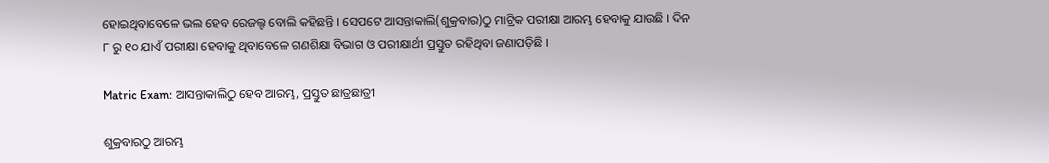ହୋଇଥିବାବେଳେ ଭଲ ହେବ ରେଜଲ୍ଟ ବୋଲି କହିଛନ୍ତି । ସେପଟେ ଆସନ୍ତାକାଲି(ଶୁକ୍ରବାର)ଠୁ ମାଟ୍ରିକ ପରୀକ୍ଷା ଆରମ୍ଭ ହେବାକୁ ଯାଉଛି । ଦିନ ୮ ରୁ ୧୦ ଯାଏଁ ପରୀକ୍ଷା ହେବାକୁ ଥିବାବେଳେ ଗଣଶିକ୍ଷା ବିଭାଗ ଓ ପରୀକ୍ଷାର୍ଥୀ ପ୍ରସ୍ତୁତ ରହିଥିବା ଜଣାପଡ଼ିଛି ।

Matric Exam: ଆସନ୍ତାକାଲିଠୁ ହେବ ଆରମ୍ଭ, ପ୍ରସ୍ତୁତ ଛାତ୍ରଛାତ୍ରୀ

ଶୁକ୍ରବାରଠୁ ଆରମ୍ଭ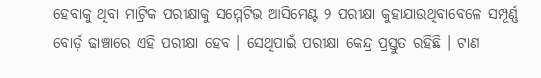ହେବାକୁ ଥିବା ମାଟ୍ରିକ ପରୀକ୍ଷାକୁ ସମ୍ମେଟିଭ ଆସିମେଣ୍ଟ ୨ ପରୀକ୍ଷା କୁହାଯାଉଥିବାବେଳେ ସମ୍ପୂର୍ଣ୍ଣ ବୋର୍ଡ଼ ଢାଞ୍ଚାରେ ଏହି ପରୀକ୍ଷା ହେବ । ସେଥିପାଇଁ ପରୀକ୍ଷା କେନ୍ଦ୍ର ପ୍ରସ୍ତୁତ ରହିଛି । ଟାଣ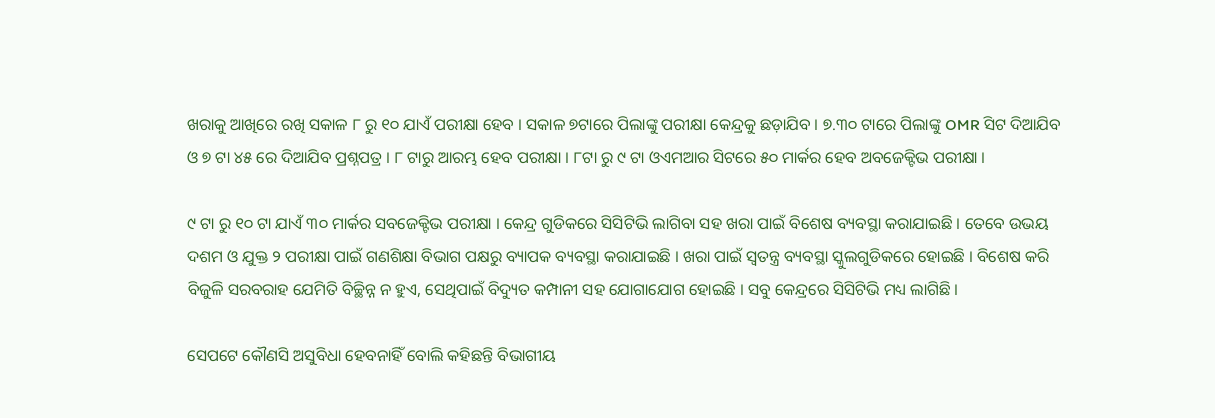ଖରାକୁ ଆଖିରେ ରଖି ସକାଳ ୮ ରୁ ୧୦ ଯାଏଁ ପରୀକ୍ଷା ହେବ । ସକାଳ ୭ଟାରେ ପିଲାଙ୍କୁ ପରୀକ୍ଷା କେନ୍ଦ୍ରକୁ ଛଡ଼ାଯିବ । ୭.୩୦ ଟାରେ ପିଲାଙ୍କୁ OMR ସିଟ ଦିଆଯିବ ଓ ୭ ଟା ୪୫ ରେ ଦିଆଯିବ ପ୍ରଶ୍ନପତ୍ର । ୮ ଟାରୁ ଆରମ୍ଭ ହେବ ପରୀକ୍ଷା । ୮ଟା ରୁ ୯ ଟା ଓଏମଆର ସିଟରେ ୫୦ ମାର୍କର ହେବ ଅବଜେକ୍ଟିଭ ପରୀକ୍ଷା ।

୯ ଟା ରୁ ୧୦ ଟା ଯାଏଁ ୩୦ ମାର୍କର ସବଜେକ୍ଟିଭ ପରୀକ୍ଷା । କେନ୍ଦ୍ର ଗୁଡିକରେ ସିସିଟିଭି ଲାଗିବା ସହ ଖରା ପାଇଁ ବିଶେଷ ବ୍ୟବସ୍ଥା କରାଯାଇଛି । ତେବେ ଉଭୟ ଦଶମ ଓ ଯୁକ୍ତ ୨ ପରୀକ୍ଷା ପାଇଁ ଗଣଶିକ୍ଷା ବିଭାଗ ପକ୍ଷରୁ ବ୍ୟାପକ ବ୍ୟବସ୍ଥା କରାଯାଇଛି । ଖରା ପାଇଁ ସ୍ବତନ୍ତ୍ର ବ୍ୟବସ୍ଥା ସ୍କୁଲଗୁଡିକରେ ହୋଇଛି । ବିଶେଷ କରି ବିଜୁଳି ସରବରାହ ଯେମିତି ବିଚ୍ଛିନ୍ନ ନ ହୁଏ, ସେଥିପାଇଁ ବିଦ୍ୟୁତ କମ୍ପାନୀ ସହ ଯୋଗାଯୋଗ ହୋଇଛି । ସବୁ କେନ୍ଦ୍ରରେ ସିସିଟିଭି ମଧ୍ୟ ଲାଗିଛି ।

ସେପଟେ କୌଣସି ଅସୁବିଧା ହେବନାହିଁ ବୋଲି କହିଛନ୍ତି ବିଭାଗୀୟ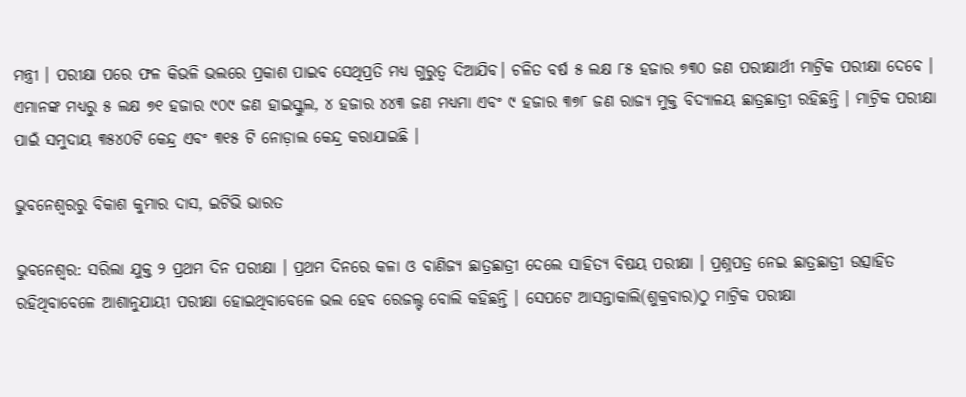ମନ୍ତ୍ରୀ । ପରୀକ୍ଷା ପରେ ଫଳ କିଭଳି ଭଲରେ ପ୍ରକାଶ ପାଇବ ସେଥିପ୍ରତି ମଧ୍ୟ ଗୁରୁତ୍ବ ଦିଆଯିବ। ଚଳିତ ବର୍ଷ ୫ ଲକ୍ଷ ୮୫ ହଜାର ୭୩୦ ଜଣ ପରୀକ୍ଷାର୍ଥୀ ମାଟ୍ରିକ ପରୀକ୍ଷା ଦେବେ । ଏମାନଙ୍କ ମଧ୍ୟରୁ ୫ ଲକ୍ଷ ୭୧ ହଜାର ୯୦୯ ଜଣ ହାଇସ୍କୁଲ, ୪ ହଜାର ୪୪୩ ଜଣ ମଧ୍ୟମା ଏବଂ ୯ ହଜାର ୩୭୮ ଜଣ ରାଜ୍ୟ ମୁକ୍ତ ବିଦ୍ୟାଳୟ ଛାତ୍ରଛାତ୍ରୀ ରହିଛନ୍ତି । ମାଟ୍ରିକ ପରୀକ୍ଷା ପାଇଁ ସମୁଦାୟ ୩୫୪୦ଟି କେନ୍ଦ୍ର ଏବଂ ୩୧୫ ଟି ନୋଡ଼ାଲ କେନ୍ଦ୍ର କରାଯାଇଛି ।

ଭୁବନେଶ୍ବରରୁ ବିକାଶ କୁମାର ଦାସ, ଇଟିଭି ଭାରତ

ଭୁବନେଶ୍ବର: ସରିଲା ଯୁକ୍ତ ୨ ପ୍ରଥମ ଦିନ ପରୀକ୍ଷା । ପ୍ରଥମ ଦିନରେ କଳା ଓ ବାଣିଜ୍ୟ ଛାତ୍ରଛାତ୍ରୀ ଦେଲେ ସାହିତ୍ୟ ବିଷୟ ପରୀକ୍ଷା । ପ୍ରଶ୍ନପତ୍ର ନେଇ ଛାତ୍ରଛାତ୍ରୀ ଉତ୍ସାହିତ ରହିଥିବାବେଳେ ଆଶାନୁଯାୟୀ ପରୀକ୍ଷା ହୋଇଥିବାବେଳେ ଭଲ ହେବ ରେଜଲ୍ଟ ବୋଲି କହିଛନ୍ତି । ସେପଟେ ଆସନ୍ତାକାଲି(ଶୁକ୍ରବାର)ଠୁ ମାଟ୍ରିକ ପରୀକ୍ଷା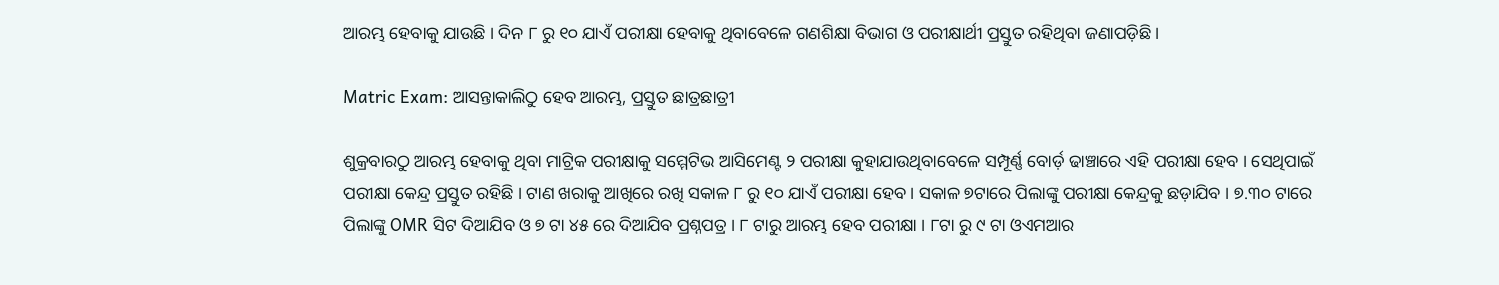ଆରମ୍ଭ ହେବାକୁ ଯାଉଛି । ଦିନ ୮ ରୁ ୧୦ ଯାଏଁ ପରୀକ୍ଷା ହେବାକୁ ଥିବାବେଳେ ଗଣଶିକ୍ଷା ବିଭାଗ ଓ ପରୀକ୍ଷାର୍ଥୀ ପ୍ରସ୍ତୁତ ରହିଥିବା ଜଣାପଡ଼ିଛି ।

Matric Exam: ଆସନ୍ତାକାଲିଠୁ ହେବ ଆରମ୍ଭ, ପ୍ରସ୍ତୁତ ଛାତ୍ରଛାତ୍ରୀ

ଶୁକ୍ରବାରଠୁ ଆରମ୍ଭ ହେବାକୁ ଥିବା ମାଟ୍ରିକ ପରୀକ୍ଷାକୁ ସମ୍ମେଟିଭ ଆସିମେଣ୍ଟ ୨ ପରୀକ୍ଷା କୁହାଯାଉଥିବାବେଳେ ସମ୍ପୂର୍ଣ୍ଣ ବୋର୍ଡ଼ ଢାଞ୍ଚାରେ ଏହି ପରୀକ୍ଷା ହେବ । ସେଥିପାଇଁ ପରୀକ୍ଷା କେନ୍ଦ୍ର ପ୍ରସ୍ତୁତ ରହିଛି । ଟାଣ ଖରାକୁ ଆଖିରେ ରଖି ସକାଳ ୮ ରୁ ୧୦ ଯାଏଁ ପରୀକ୍ଷା ହେବ । ସକାଳ ୭ଟାରେ ପିଲାଙ୍କୁ ପରୀକ୍ଷା କେନ୍ଦ୍ରକୁ ଛଡ଼ାଯିବ । ୭.୩୦ ଟାରେ ପିଲାଙ୍କୁ OMR ସିଟ ଦିଆଯିବ ଓ ୭ ଟା ୪୫ ରେ ଦିଆଯିବ ପ୍ରଶ୍ନପତ୍ର । ୮ ଟାରୁ ଆରମ୍ଭ ହେବ ପରୀକ୍ଷା । ୮ଟା ରୁ ୯ ଟା ଓଏମଆର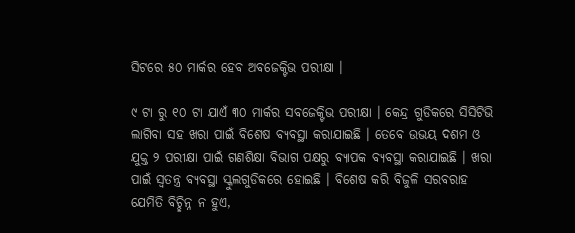ସିଟରେ ୫୦ ମାର୍କର ହେବ ଅବଜେକ୍ଟିଭ ପରୀକ୍ଷା ।

୯ ଟା ରୁ ୧୦ ଟା ଯାଏଁ ୩୦ ମାର୍କର ସବଜେକ୍ଟିଭ ପରୀକ୍ଷା । କେନ୍ଦ୍ର ଗୁଡିକରେ ସିସିଟିଭି ଲାଗିବା ସହ ଖରା ପାଇଁ ବିଶେଷ ବ୍ୟବସ୍ଥା କରାଯାଇଛି । ତେବେ ଉଭୟ ଦଶମ ଓ ଯୁକ୍ତ ୨ ପରୀକ୍ଷା ପାଇଁ ଗଣଶିକ୍ଷା ବିଭାଗ ପକ୍ଷରୁ ବ୍ୟାପକ ବ୍ୟବସ୍ଥା କରାଯାଇଛି । ଖରା ପାଇଁ ସ୍ବତନ୍ତ୍ର ବ୍ୟବସ୍ଥା ସ୍କୁଲଗୁଡିକରେ ହୋଇଛି । ବିଶେଷ କରି ବିଜୁଳି ସରବରାହ ଯେମିତି ବିଚ୍ଛିନ୍ନ ନ ହୁଏ,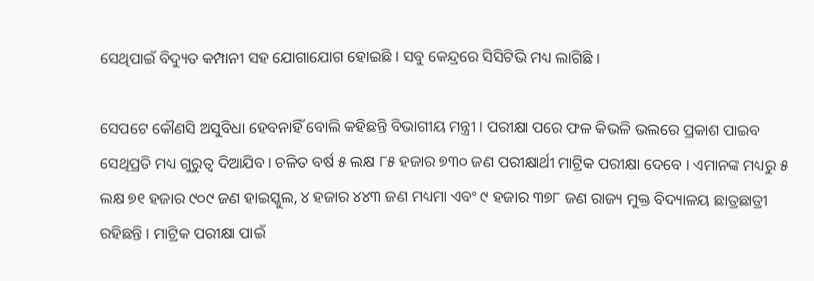ସେଥିପାଇଁ ବିଦ୍ୟୁତ କମ୍ପାନୀ ସହ ଯୋଗାଯୋଗ ହୋଇଛି । ସବୁ କେନ୍ଦ୍ରରେ ସିସିଟିଭି ମଧ୍ୟ ଲାଗିଛି ।

ସେପଟେ କୌଣସି ଅସୁବିଧା ହେବନାହିଁ ବୋଲି କହିଛନ୍ତି ବିଭାଗୀୟ ମନ୍ତ୍ରୀ । ପରୀକ୍ଷା ପରେ ଫଳ କିଭଳି ଭଲରେ ପ୍ରକାଶ ପାଇବ ସେଥିପ୍ରତି ମଧ୍ୟ ଗୁରୁତ୍ବ ଦିଆଯିବ। ଚଳିତ ବର୍ଷ ୫ ଲକ୍ଷ ୮୫ ହଜାର ୭୩୦ ଜଣ ପରୀକ୍ଷାର୍ଥୀ ମାଟ୍ରିକ ପରୀକ୍ଷା ଦେବେ । ଏମାନଙ୍କ ମଧ୍ୟରୁ ୫ ଲକ୍ଷ ୭୧ ହଜାର ୯୦୯ ଜଣ ହାଇସ୍କୁଲ, ୪ ହଜାର ୪୪୩ ଜଣ ମଧ୍ୟମା ଏବଂ ୯ ହଜାର ୩୭୮ ଜଣ ରାଜ୍ୟ ମୁକ୍ତ ବିଦ୍ୟାଳୟ ଛାତ୍ରଛାତ୍ରୀ ରହିଛନ୍ତି । ମାଟ୍ରିକ ପରୀକ୍ଷା ପାଇଁ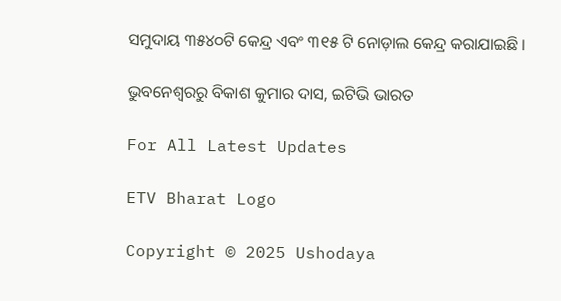ସମୁଦାୟ ୩୫୪୦ଟି କେନ୍ଦ୍ର ଏବଂ ୩୧୫ ଟି ନୋଡ଼ାଲ କେନ୍ଦ୍ର କରାଯାଇଛି ।

ଭୁବନେଶ୍ବରରୁ ବିକାଶ କୁମାର ଦାସ, ଇଟିଭି ଭାରତ

For All Latest Updates

ETV Bharat Logo

Copyright © 2025 Ushodaya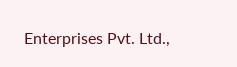Enterprises Pvt. Ltd.,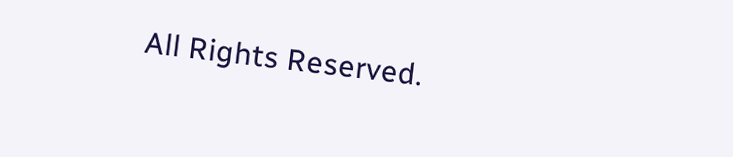All Rights Reserved.